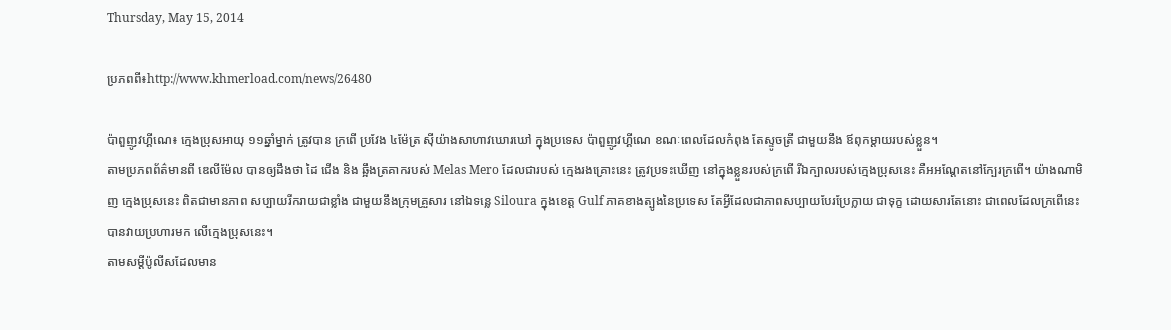Thursday, May 15, 2014

ប្រភពពី៖http://www.khmerload.com/news/26480

ប៉ាពួញូវហ្គីណេ៖ ក្មេងប្រុសអាយុ ១១ឆ្នាំម្នាក់ ត្រូវបាន ក្រពើ ប្រវែង ៤ម៉ែត្រ ស៊ីយ៉ាងសាហាវឃោរឃៅ ក្នុងប្រទេស ប៉ាពួញូវហ្គីណេ ខណៈពេលដែលកំពុង តែស្ទូចត្រី ជាមួយនឹង ឪពុកម្ដាយរបស់ខ្លួន។
តាមប្រភពព័ត៌មានពី ឌេលីម៉ែល បានឲ្យដឹងថា ដៃ ជើង និង ឆ្អឹងត្រគាករបស់ Melas Mero ដែលជារបស់ ក្មេងរងគ្រោះនេះ ត្រូវប្រទះឃើញ នៅក្នុងខ្លួនរបស់ក្រពើ រីឯក្បាលរបស់ក្មេងប្រុសនេះ គឺអអណ្ដែតនៅក្បែរក្រពើ។ យ៉ាងណាមិញ ក្មេងប្រុសនេះ ពិតជាមានភាព សប្បាយរីករាយជាខ្លាំង ជាមួយនឹងក្រុមគ្រួសារ នៅឯទន្លេ Siloura ក្នុងខេត្ដ Gulf ភាគខាងត្បូងនៃប្រទេស តែអ្វីដែលជាភាពសប្បាយបែរប្រែក្លាយ ជាទុក្ខ ដោយសារតែនោះ ជាពេលដែលក្រពើនេះ បានវាយប្រហារមក លើក្មេងប្រុសនេះ។
តាមសម្ដីប៉ូលីសដែលមាន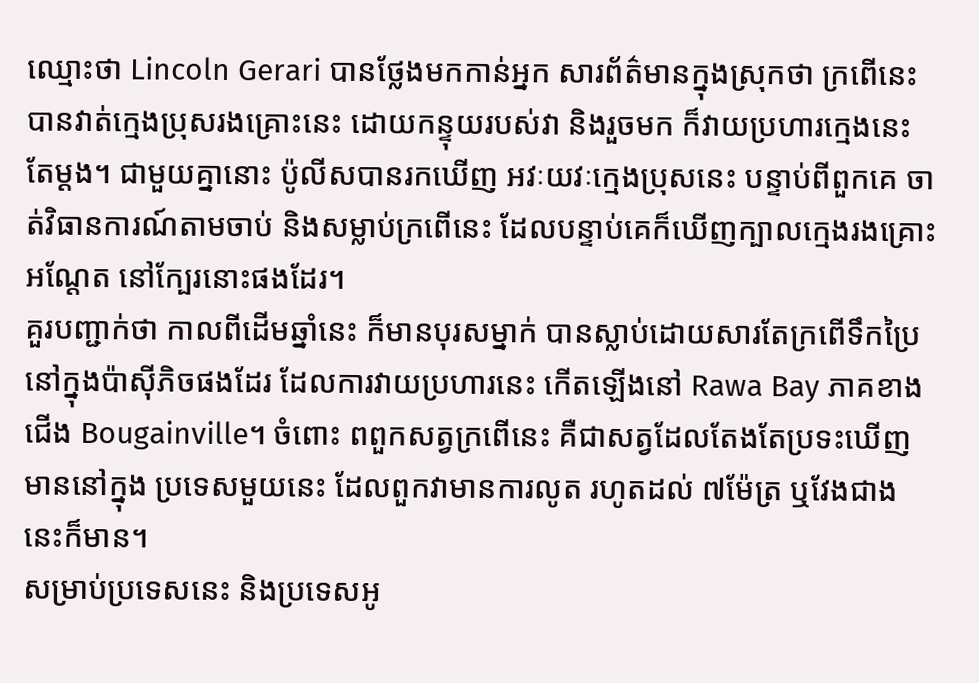ឈ្មោះថា Lincoln Gerari បានថ្លែងមកកាន់អ្នក សារព័ត៌មានក្នុងស្រុកថា ក្រពើនេះ បានវាត់ក្មេងប្រុសរងគ្រោះនេះ ដោយកន្ទុយរបស់វា និងរួចមក ក៏វាយប្រហារក្មេងនេះតែម្ដង។ ជាមួយគ្នានោះ ប៉ូលីសបានរកឃើញ អវៈយវៈក្មេងប្រុសនេះ បន្ទាប់ពីពួកគេ ចាត់វិធានការណ៍តាមចាប់ និងសម្លាប់ក្រពើនេះ ដែលបន្ទាប់គេក៏ឃើញក្បាលក្មេងរងគ្រោះអណ្ដែត នៅក្បែរនោះផងដែរ។
គួរបញ្ជាក់ថា កាលពីដើមឆ្នាំនេះ ក៏មានបុរសម្នាក់ បានស្លាប់ដោយសារតែក្រពើទឹកប្រៃ នៅក្នុងប៉ាស៊ីភិចផងដែរ ដែលការវាយប្រហារនេះ កើតឡើងនៅ Rawa Bay ភាគខាងជើង Bougainville។ ចំពោះ ពពួកសត្វក្រពើនេះ គឺជាសត្វដែលតែងតែប្រទះឃើញមាននៅក្នុង ប្រទេសមួយនេះ ដែលពួកវាមានការលូត រហូតដល់ ៧ម៉ែត្រ ឬវែងជាងនេះក៏មាន។
សម្រាប់ប្រទេសនេះ និងប្រទេសអូ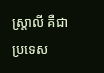ស្ដ្រាលី គឺជាប្រទេស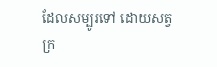ដែលសម្បូរទៅ ដោយសត្វក្រ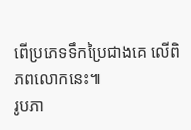ពើប្រភេទទឹកប្រៃជាងគេ លើពិភពលោកនេះ៕
រូបភា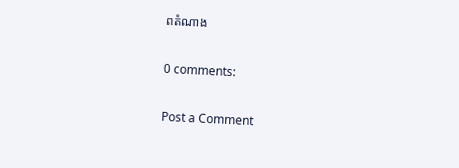ពតំណាង

0 comments:

Post a Comment